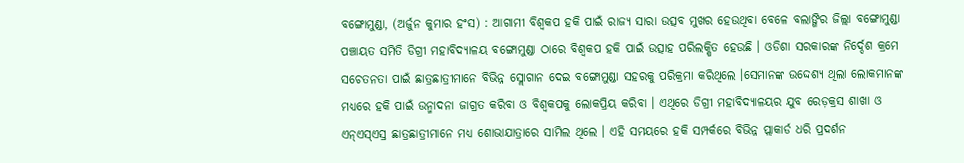ବଙ୍ଗୋମୁଣ୍ଡା, (ଅର୍ଜୁନ କୁମାର ହଂସ) : ଆଗାମୀ ବିଶ୍ୱକପ ହକି ପାଇଁ ରାଜ୍ୟ ସାରା ଉତ୍ସବ ମୁଖର ହେଉଥିବା ବେଳେ ବଲାଙ୍ଗିର ଜିଲ୍ଲା ବଙ୍ଗୋମୁଣ୍ଡା ପଞ୍ଚାୟତ ସମିତି ଡିଗ୍ରୀ ମହାବିଦ୍ୟାଳୟ ବଙ୍ଗୋମୁଣ୍ଡା ଠାରେ ବିଶ୍ୱକପ ହକି ପାଇଁ ଉତ୍ସାହ ପରିଲକ୍ଷିତ ହେଉଛି । ଓଡିଶା ସରକାରଙ୍କ ନିର୍ଦ୍ଦେଶ କ୍ରମେ ସଚେତନତା ପାଇଁ ଛାତ୍ରଛାତ୍ରୀମାନେ ବିଭିନ୍ନ ସ୍ଲୋଗାନ ଦେଇ ବଙ୍ଗୋମୁଣ୍ଡା ସହରକୁ ପରିକ୍ରମା କରିଥିଲେ ।ସେମାନଙ୍କ ଉଦ୍ଦେଶ୍ୟ ଥିଲା ଲୋକମାନଙ୍କ ମଧ୍ୟରେ ହକି ପାଇଁ ଉନ୍ମାଦନା ଜାଗ୍ରତ କରିବା ଓ ବିଶ୍ୱକପକୁ ଲୋକପ୍ରିୟ କରିବା । ଏଥିରେ ଡିଗ୍ରୀ ମହାବିଦ୍ୟାଳୟର ଯୁବ ରେଡ଼କ୍ରସ ଶାଖା ଓ ଏନ୍ଏସ୍ଏସ୍ର ଛାତ୍ରଛାତ୍ରୀମାନେ ମଧ୍ୟ ଶୋଭାଯାତ୍ରାରେ ସାମିଲ ଥିଲେ । ଏହି ସମୟରେ ହକି ସମ୍ପର୍କରେ ବିଭିନ୍ନ ପ୍ଲାକାର୍ଡ ଧରି ପ୍ରଦର୍ଶନ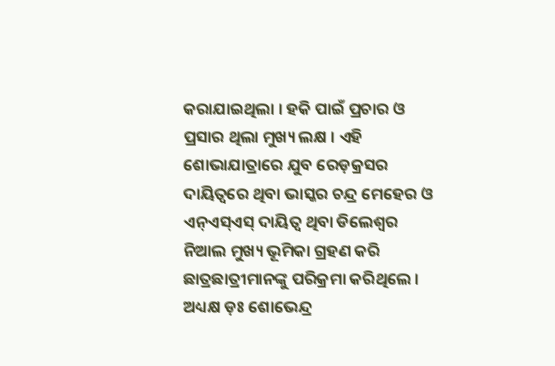କରାଯାଇଥିଲା । ହକି ପାଇଁ ପ୍ରଚାର ଓ ପ୍ରସାର ଥିଲା ମୁଖ୍ୟ ଲକ୍ଷ । ଏହି ଶୋଭାଯାତ୍ରାରେ ଯୁବ ରେଡ଼କ୍ରସର ଦାୟିତ୍ୱରେ ଥିବା ଭାସ୍କର ଚନ୍ଦ୍ର ମେହେର ଓ ଏନ୍ଏସ୍ଏସ୍ ଦାୟିତ୍ଵ ଥିବା ଡିଲେଶ୍ୱର ନିଆଲ ମୁଖ୍ୟ ଭୂମିକା ଗ୍ରହଣ କରି ଛାତ୍ରଛାତ୍ରୀମାନଙ୍କୁ ପରିକ୍ରମା କରିଥିଲେ । ଅଧ୍ୟକ୍ଷ ଡ଼ଃ ଶୋଭେନ୍ଦ୍ର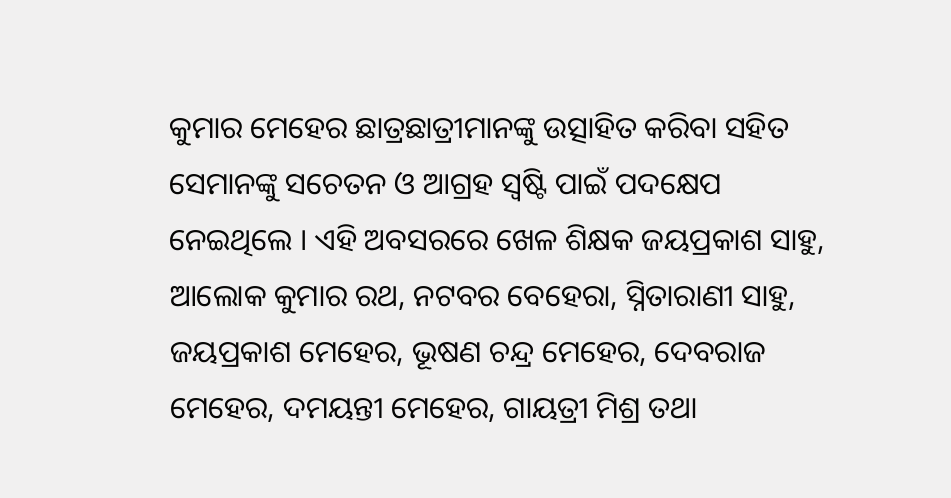କୁମାର ମେହେର ଛାତ୍ରଛାତ୍ରୀମାନଙ୍କୁ ଉତ୍ସାହିତ କରିବା ସହିତ ସେମାନଙ୍କୁ ସଚେତନ ଓ ଆଗ୍ରହ ସ୍ୱଷ୍ଟି ପାଇଁ ପଦକ୍ଷେପ ନେଇଥିଲେ । ଏହି ଅବସରରେ ଖେଳ ଶିକ୍ଷକ ଜୟପ୍ରକାଶ ସାହୁ, ଆଲୋକ କୁମାର ରଥ, ନଟବର ବେହେରା, ସ୍ନିତାରାଣୀ ସାହୁ, ଜୟପ୍ରକାଶ ମେହେର, ଭୂଷଣ ଚନ୍ଦ୍ର ମେହେର, ଦେବରାଜ ମେହେର, ଦମୟନ୍ତୀ ମେହେର, ଗାୟତ୍ରୀ ମିଶ୍ର ତଥା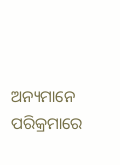ଅନ୍ୟମାନେ ପରିକ୍ରମାରେ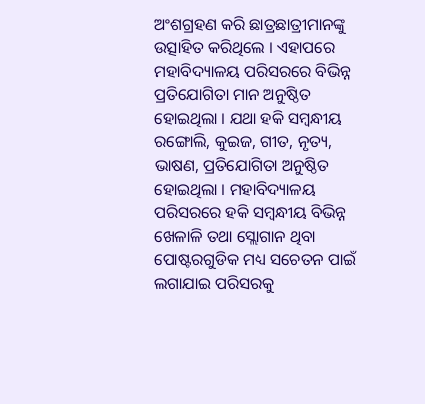ଅଂଶଗ୍ରହଣ କରି ଛାତ୍ରଛାତ୍ରୀମାନଙ୍କୁ ଉତ୍ସାହିତ କରିଥିଲେ । ଏହାପରେ ମହାବିଦ୍ୟାଳୟ ପରିସରରେ ବିଭିନ୍ନ ପ୍ରତିଯୋଗିତା ମାନ ଅନୁଷ୍ଠିତ ହୋଇଥିଲା । ଯଥା ହକି ସମ୍ବନ୍ଧୀୟ ରଙ୍ଗୋଲି, କୁଇଜ, ଗୀତ, ନୃତ୍ୟ, ଭାଷଣ, ପ୍ରତିଯୋଗିତା ଅନୁଷ୍ଠିତ ହୋଇଥିଲା । ମହାବିଦ୍ୟାଳୟ ପରିସରରେ ହକି ସମ୍ବନ୍ଧୀୟ ବିଭିନ୍ନ ଖେଳାଳି ତଥା ସ୍ଲୋଗାନ ଥିବା ପୋଷ୍ଟରଗୁଡିକ ମଧ୍ୟ ସଚେତନ ପାଇଁ ଲଗାଯାଇ ପରିସରକୁ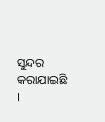ସୁନ୍ଦର କରାଯାଇଛି ।